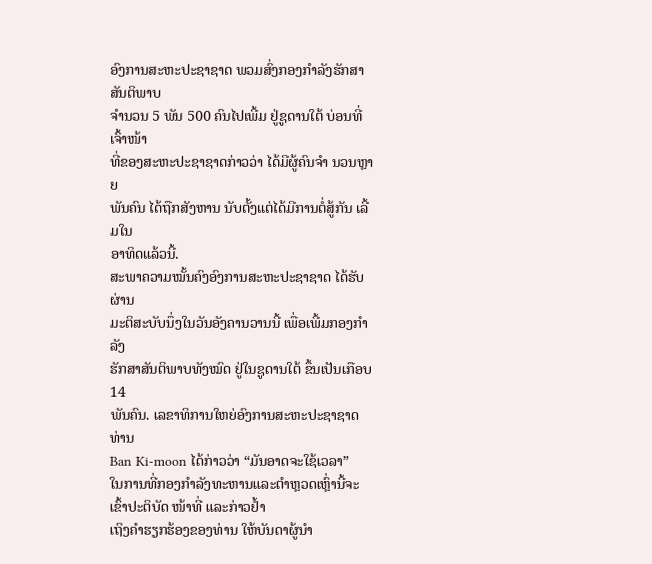ອົງການສະຫະປະຊາຊາດ ພວມສົ່ງກອງກຳລັງຮັກສາສັນຕິພາບ
ຈໍານວນ 5 ພັນ 500 ຄົນໄປເພີ້ມ ຢູ່ຊູດານໃຕ້ ບ່ອນທີ່ເຈົ້າໜ້າ
ທີ່ຂອງສະຫະປະຊາຊາດກ່າວວ່າ ໄດ້ມີຜູ້ຄົນຈໍາ ນວນຫຼາຍ
ພັນຄົນ ໄດ້ຖືກສັງຫານ ນັບຕັ້ງແຕ່ໄດ້ມີການຕໍ່ສູ້ກັນ ເລີ້ມໃນ
ອາທິດແລ້ວນີ້.
ສະພາຄວາມໝັ້ນຄົງອົງການສະຫະປະຊາຊາດ ໄດ້ຮັບຜ່ານ
ມະຕິສະບັບນຶ່ງໃນວັນອັງຄານວານນີ້ ເພື່ອເພີ້ມກອງກໍາລັງ
ຮັກສາສັນຕິພາບທັງໝົດ ຢູ່ໃນຊູດານໃຕ້ ຂຶ້ນເປັນເກືອບ 14
ພັນຄົນ. ເລຂາທິການໃຫຍ່ອົງການສະຫະປະຊາຊາດ ທ່ານ
Ban Ki-moon ໄດ້ກ່າວວ່າ “ມັນອາດຈະໃຊ້ເວລາ”
ໃນການທີ່ກອງກຳລັງທະຫານແລະຕໍາຫຼວດເຫຼົ່ານີ້ຈະເຂົ້າປະຕິບັດ ໜ້າທີ່ ແລະກ່າວຢໍ້າ
ເຖິງຄຳຮຽກຮ້ອງຂອງທ່ານ ໃຫ້ບັນດາຜູ້ນໍາ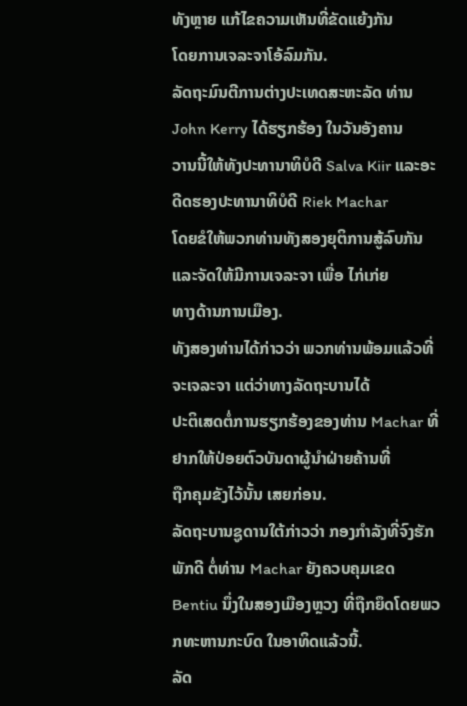ທັງຫຼາຍ ແກ້ໄຂຄວາມເຫັນທີ່ຂັດແຍ້ງກັນ
ໂດຍການເຈລະຈາໂອ້ລົມກັນ.
ລັດຖະມົນຕີການຕ່າງປະເທດສະຫະລັດ ທ່ານ John Kerry ໄດ້ຮຽກຮ້ອງ ໃນວັນອັງຄານ
ວານນີ້ໃຫ້ທັງປະທານາທິບໍດີ Salva Kiir ແລະອະດີດຮອງປະທານາທິບໍດີ Riek Machar
ໂດຍຂໍໃຫ້ພວກທ່ານທັງສອງຍຸຕິການສູ້ລົບກັນແລະຈັດໃຫ້ມີການເຈລະຈາ ເພື່ອ ໄກ່ເກ່ຍ
ທາງດ້ານການເມືອງ.
ທັງສອງທ່ານໄດ້ກ່າວວ່າ ພວກທ່ານພ້ອມແລ້ວທີ່ຈະເຈລະຈາ ແຕ່ວ່າທາງລັດຖະບານໄດ້
ປະຕິເສດຕໍ່ການຮຽກຮ້ອງຂອງທ່ານ Machar ທີ່ຢາກໃຫ້ປ່ອຍຕົວບັນດາຜູ້ນໍາຝ່າຍຄ້ານທີ່
ຖືກຄຸມຂັງໄວ້ນັ້ນ ເສຍກ່ອນ.
ລັດຖະບານຊູດານໃຕ້ກ່າວວ່າ ກອງກໍາລັງທີ່ຈົງຮັກພັກດີ ຕໍ່ທ່ານ Machar ຍັງຄວບຄຸມເຂດ
Bentiu ນຶ່ງໃນສອງເມືອງຫຼວງ ທີ່ຖືກຍຶດໂດຍພວກທະຫານກະບົດ ໃນອາທິດແລ້ວນີ້.
ລັດ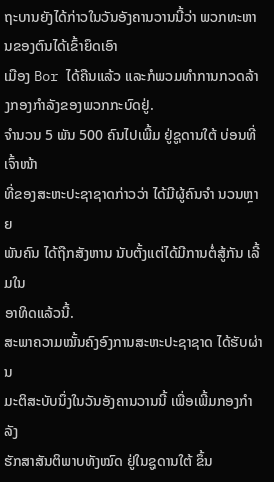ຖະບານຍັງໄດ້ກ່າວໃນວັນອັງຄານວານນີ້ວ່າ ພວກທະຫານຂອງຕົນໄດ້ເຂົ້າຍຶດເອົາ
ເມືອງ Bor ໄດ້ຄືນແລ້ວ ແລະກໍພວມທໍາການກວດລ້າງກອງກໍາລັງຂອງພວກກະບົດຢູ່.
ຈໍານວນ 5 ພັນ 500 ຄົນໄປເພີ້ມ ຢູ່ຊູດານໃຕ້ ບ່ອນທີ່ເຈົ້າໜ້າ
ທີ່ຂອງສະຫະປະຊາຊາດກ່າວວ່າ ໄດ້ມີຜູ້ຄົນຈໍາ ນວນຫຼາຍ
ພັນຄົນ ໄດ້ຖືກສັງຫານ ນັບຕັ້ງແຕ່ໄດ້ມີການຕໍ່ສູ້ກັນ ເລີ້ມໃນ
ອາທິດແລ້ວນີ້.
ສະພາຄວາມໝັ້ນຄົງອົງການສະຫະປະຊາຊາດ ໄດ້ຮັບຜ່ານ
ມະຕິສະບັບນຶ່ງໃນວັນອັງຄານວານນີ້ ເພື່ອເພີ້ມກອງກໍາລັງ
ຮັກສາສັນຕິພາບທັງໝົດ ຢູ່ໃນຊູດານໃຕ້ ຂຶ້ນ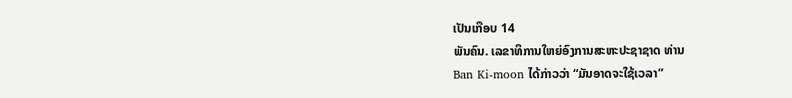ເປັນເກືອບ 14
ພັນຄົນ. ເລຂາທິການໃຫຍ່ອົງການສະຫະປະຊາຊາດ ທ່ານ
Ban Ki-moon ໄດ້ກ່າວວ່າ “ມັນອາດຈະໃຊ້ເວລາ”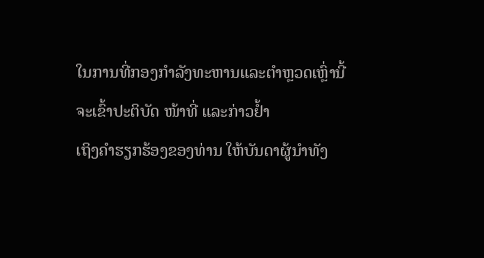ໃນການທີ່ກອງກຳລັງທະຫານແລະຕໍາຫຼວດເຫຼົ່ານີ້ຈະເຂົ້າປະຕິບັດ ໜ້າທີ່ ແລະກ່າວຢໍ້າ
ເຖິງຄຳຮຽກຮ້ອງຂອງທ່ານ ໃຫ້ບັນດາຜູ້ນໍາທັງ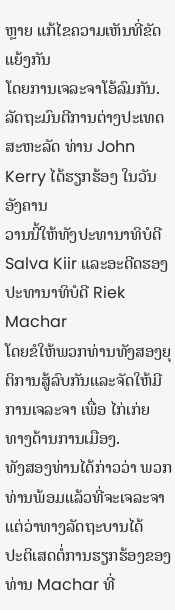ຫຼາຍ ແກ້ໄຂຄວາມເຫັນທີ່ຂັດແຍ້ງກັນ
ໂດຍການເຈລະຈາໂອ້ລົມກັນ.
ລັດຖະມົນຕີການຕ່າງປະເທດສະຫະລັດ ທ່ານ John Kerry ໄດ້ຮຽກຮ້ອງ ໃນວັນອັງຄານ
ວານນີ້ໃຫ້ທັງປະທານາທິບໍດີ Salva Kiir ແລະອະດີດຮອງປະທານາທິບໍດີ Riek Machar
ໂດຍຂໍໃຫ້ພວກທ່ານທັງສອງຍຸຕິການສູ້ລົບກັນແລະຈັດໃຫ້ມີການເຈລະຈາ ເພື່ອ ໄກ່ເກ່ຍ
ທາງດ້ານການເມືອງ.
ທັງສອງທ່ານໄດ້ກ່າວວ່າ ພວກທ່ານພ້ອມແລ້ວທີ່ຈະເຈລະຈາ ແຕ່ວ່າທາງລັດຖະບານໄດ້
ປະຕິເສດຕໍ່ການຮຽກຮ້ອງຂອງທ່ານ Machar ທີ່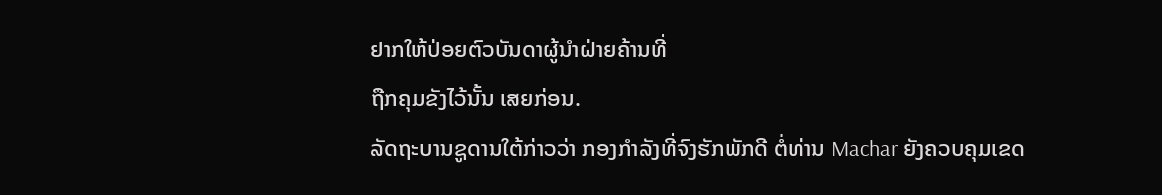ຢາກໃຫ້ປ່ອຍຕົວບັນດາຜູ້ນໍາຝ່າຍຄ້ານທີ່
ຖືກຄຸມຂັງໄວ້ນັ້ນ ເສຍກ່ອນ.
ລັດຖະບານຊູດານໃຕ້ກ່າວວ່າ ກອງກໍາລັງທີ່ຈົງຮັກພັກດີ ຕໍ່ທ່ານ Machar ຍັງຄວບຄຸມເຂດ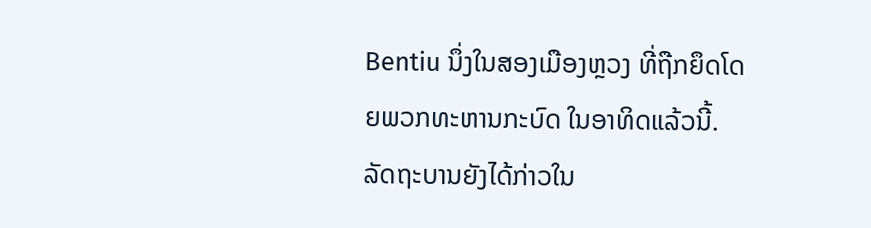Bentiu ນຶ່ງໃນສອງເມືອງຫຼວງ ທີ່ຖືກຍຶດໂດຍພວກທະຫານກະບົດ ໃນອາທິດແລ້ວນີ້.
ລັດຖະບານຍັງໄດ້ກ່າວໃນ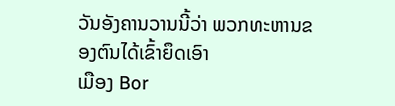ວັນອັງຄານວານນີ້ວ່າ ພວກທະຫານຂອງຕົນໄດ້ເຂົ້າຍຶດເອົາ
ເມືອງ Bor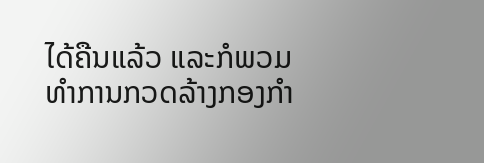ໄດ້ຄືນແລ້ວ ແລະກໍພວມທໍາການກວດລ້າງກອງກໍາ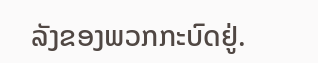ລັງຂອງພວກກະບົດຢູ່.